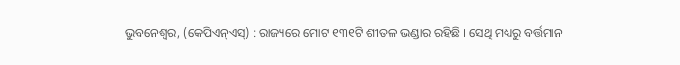ଭୁବନେଶ୍ଵର, (କେପିଏନ୍ଏସ୍) : ରାଜ୍ୟରେ ମୋଟ ୧୩୧ଟି ଶୀତଳ ଭଣ୍ଡାର ରହିଛି । ସେଥି ମଧ୍ୟରୁ ବର୍ତ୍ତମାନ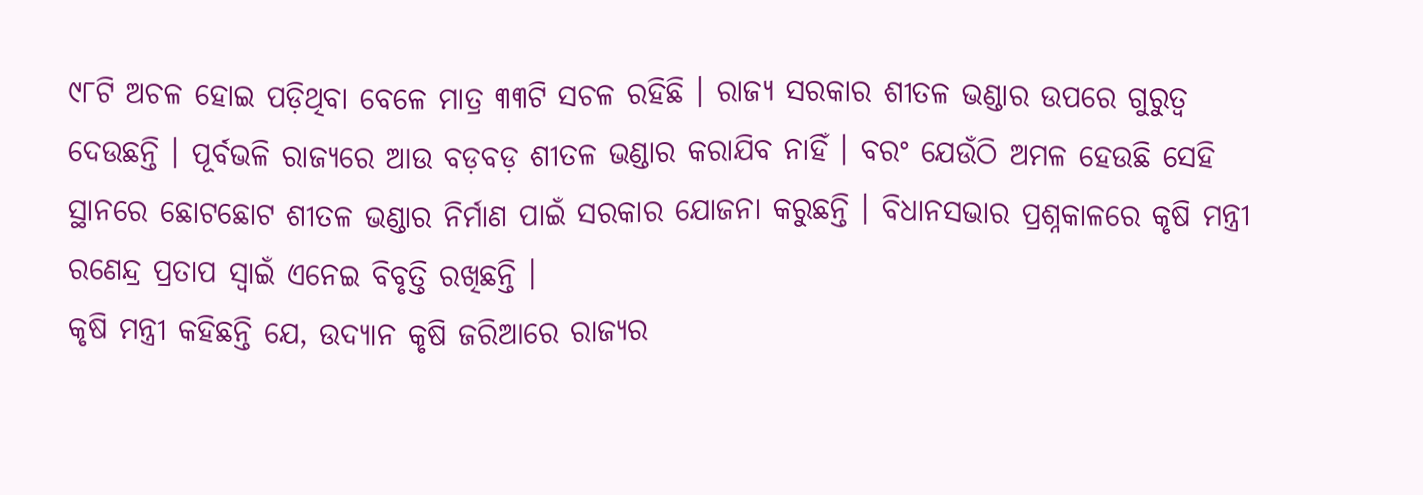୯୮ଟି ଅଚଳ ହୋଇ ପଡ଼ିଥିବା ବେଳେ ମାତ୍ର ୩୩ଟି ସଚଳ ରହିଛି । ରାଜ୍ୟ ସରକାର ଶୀତଳ ଭଣ୍ଡାର ଉପରେ ଗୁରୁତ୍ୱ ଦେଉଛନ୍ତି । ପୂର୍ବଭଳି ରାଜ୍ୟରେ ଆଉ ବଡ଼ବଡ଼ ଶୀତଳ ଭଣ୍ଡାର କରାଯିବ ନାହିଁ । ବରଂ ଯେଉଁଠି ଅମଳ ହେଉଛି ସେହି ସ୍ଥାନରେ ଛୋଟଛୋଟ ଶୀତଳ ଭଣ୍ଡାର ନିର୍ମାଣ ପାଇଁ ସରକାର ଯୋଜନା କରୁଛନ୍ତି । ବିଧାନସଭାର ପ୍ରଶ୍ନକାଳରେ କୃଷି ମନ୍ତ୍ରୀ ରଣେନ୍ଦ୍ର ପ୍ରତାପ ସ୍ଵାଇଁ ଏନେଇ ବିବୃତ୍ତି ରଖିଛନ୍ତି ।
କୃଷି ମନ୍ତ୍ରୀ କହିଛନ୍ତି ଯେ, ଉଦ୍ୟାନ କୃଷି ଜରିଆରେ ରାଜ୍ୟର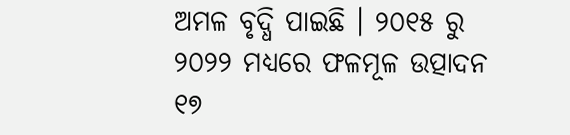ଅମଳ ବୃଦ୍ଧି ପାଇଛି । ୨୦୧୫ ରୁ ୨୦୨୨ ମଧ୍ୟରେ ଫଳମୂଳ ଉତ୍ପାଦନ ୧୭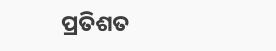ପ୍ରତିଶତ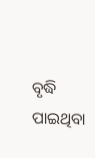ବୃଦ୍ଧି ପାଇଥିବା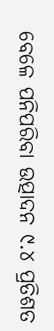ବେଳେ ପନିପରିବା ଉତ୍ପାଦନ ୯.୪ ପ୍ରତିଶତ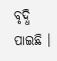ବୃଦ୍ଧି ପାଇଛି ।